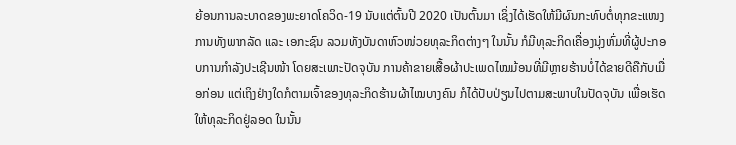ຍ້ອນການລະບາດຂອງພະຍາດໂຄວິດ-19 ນັບແຕ່ຕົ້ນປີ 2020 ເປັນຕົ້ນມາ ເຊິ່ງໄດ້ເຮັດໃຫ້ມີຜົນກະທົບຕໍ່ທຸກຂະແໜງການທັງພາກລັດ ແລະ ເອກະຊົນ ລວມທັງບັນດາຫົວໜ່ວຍທຸລະກິດຕ່າງໆ ໃນນັ້ນ ກໍມີທຸລະກິດເຄື່ອງນຸ່ງຫົ່ມທີ່ຜູ້ປະກອບການກຳລັງປະເຊີນໜ້າ ໂດຍສະເພາະປັດຈຸບັນ ການຄ້າຂາຍເສື້ອຜ້າປະເພດໄໝມ້ອນທີ່ມີຫຼາຍຮ້ານບໍ່ໄດ້ຂາຍດີຄືກັບເມື່ອກ່ອນ ແຕ່ເຖິງຢ່າງໃດກໍຕາມເຈົ້າຂອງທຸລະກິດຮ້ານຜ້າໄໝບາງຄົນ ກໍໄດ້ປັບປ່ຽນໄປຕາມສະພາບໃນປັດຈຸບັນ ເພື່ອເຮັດໃຫ້ທຸລະກິດຢູ່ລອດ ໃນນັ້ນ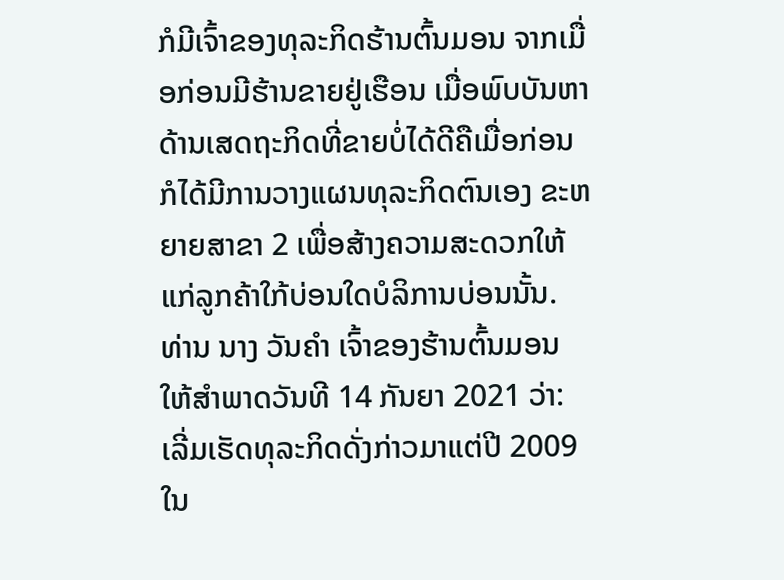ກໍມີເຈົ້າຂອງທຸລະກິດຮ້ານຕົ້ນມອນ ຈາກເມື່ອກ່ອນມີຮ້ານຂາຍຢູ່ເຮືອນ ເມື່ອພົບບັນຫາດ້ານເສດຖະກິດທີ່ຂາຍບໍ່ໄດ້ດີຄືເມື່ອກ່ອນ ກໍໄດ້ມີການວາງແຜນທຸລະກິດຕົນເອງ ຂະຫຍາຍສາຂາ 2 ເພື່ອສ້າງຄວາມສະດວກໃຫ້ແກ່ລູກຄ້າໃກ້ບ່ອນໃດບໍລິການບ່ອນນັ້ນ.
ທ່ານ ນາງ ວັນຄໍາ ເຈົ້າຂອງຮ້ານຕົ້ນມອນ ໃຫ້ສໍາພາດວັນທີ 14 ກັນຍາ 2021 ວ່າ: ເລີ່ມເຮັດທຸລະກິດດັ່ງກ່າວມາແຕ່ປີ 2009 ໃນ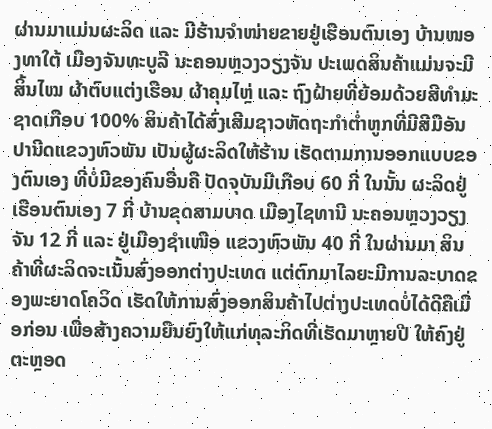ຜ່ານມາແມ່ນຜະລິດ ແລະ ມີຮ້ານຈຳໜ່າຍຂາຍຢູ່ເຮືອນຕົນເອງ ບ້ານໜອງທາໃຕ້ ເມືອງຈັນທະບູລີ ນະຄອນຫຼວງວຽງຈັນ ປະເພດສິນຄ້າແມ່ນຈະມີສິ້ນໄໝ ຜ້າຕົບແຕ່ງເຮືອນ ຜ້າຄຸມໄຫຼ່ ແລະ ຖົງຝ້າຍທີ່ຍ້ອມດ້ວຍສີທຳມະຊາດເກືອບ 100% ສິນຄ້າໄດ້ສົ່ງເສີມຊາວຫັດຖະກຳຕໍ່າຫູກທີ່ມີສີມືອັນປານີດແຂວງຫົວພັນ ເປັນຜູ້ຜະລິດໃຫ້ຮ້ານ ເຮັດຕາມການອອກແບບຂອງຕົນເອງ ທີ່ບໍ່ມີຂອງຄົນອື່ນຄື ປັດຈຸບັນມີເກືອບ 60 ກີ່ ໃນນັ້ນ ຜະລິດຢູ່ເຮືອນຕົນເອງ 7 ກີ່ ບ້ານຂຸດສາມບາດ ເມືອງໄຊທານີ ນະຄອນຫຼວງວຽງຈັນ 12 ກີ່ ແລະ ຢູ່ເມືອງຊຳເໜືອ ແຂວງຫົວພັນ 40 ກີ່ ໃນຜ່ານມາ ສິນຄ້າທີ່ຜະລິດຈະເນັ້ນສົ່ງອອກຕ່າງປະເທດ ແຕ່ຕົກມາໄລຍະມີການລະບາດຂອງພະຍາດໂຄວິດ ເຮັດໃຫ້ການສົ່ງອອກສິນຄ້າໄປຕ່າງປະເທດບໍ່ໄດ້ດີຄືເມື່ອກ່ອນ ເພື່ອສ້າງຄວາມຍືນຍົງໃຫ້ແກ່ທຸລະກິດທີ່ເຮັດມາຫຼາຍປີ ໃຫ້ຄົງຢູ່ຕະຫຼອດ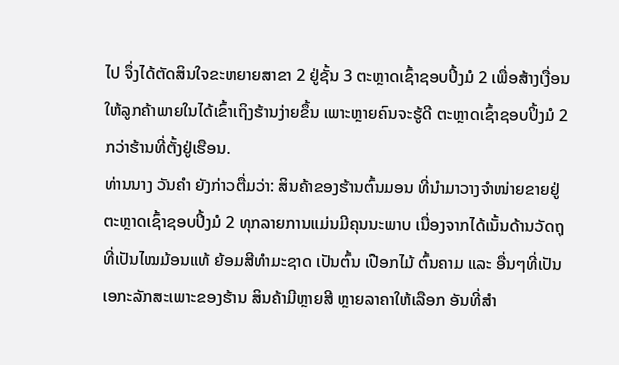ໄປ ຈຶ່ງໄດ້ຕັດສິນໃຈຂະຫຍາຍສາຂາ 2 ຢູ່ຊັ້ນ 3 ຕະຫຼາດເຊົ້າຊອບປິ້ງມໍ 2 ເພື່ອສ້າງເງື່ອນໃຫ້ລູກຄ້າພາຍໃນໄດ້ເຂົ້າເຖິງຮ້ານງ່າຍຂຶ້ນ ເພາະຫຼາຍຄົນຈະຮູ້ດີ ຕະຫຼາດເຊົ້າຊອບປິ້ງມໍ 2 ກວ່າຮ້ານທີ່ຕັ້ງຢູ່ເຮືອນ.
ທ່ານນາງ ວັນຄໍາ ຍັງກ່າວຕື່ມວ່າ: ສິນຄ້າຂອງຮ້ານຕົ້ນມອນ ທີ່ນໍາມາວາງຈໍາໜ່າຍຂາຍຢູ່ຕະຫຼາດເຊົ້າຊອບປິ້ງມໍ 2 ທຸກລາຍການແມ່ນມີຄຸນນະພາບ ເນື່ອງຈາກໄດ້ເນັ້ນດ້ານວັດຖຸທີ່ເປັນໄໝມ້ອນແທ້ ຍ້ອມສີທຳມະຊາດ ເປັນຕົ້ນ ເປືອກໄມ້ ຕົ້ນຄາມ ແລະ ອື່ນໆທີ່ເປັນເອກະລັກສະເພາະຂອງຮ້ານ ສິນຄ້າມີຫຼາຍສີ ຫຼາຍລາຄາໃຫ້ເລືອກ ອັນທີ່ສຳ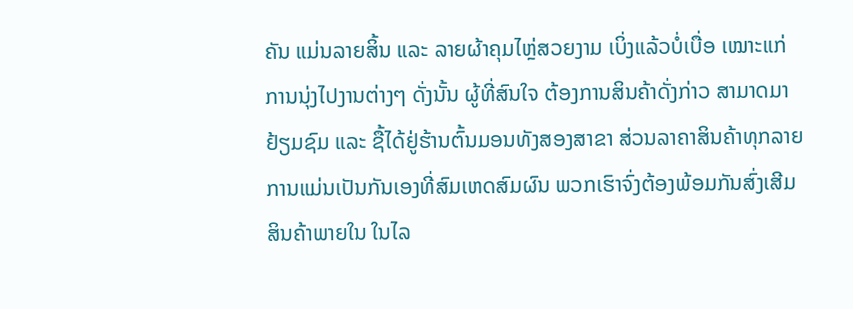ຄັນ ແມ່ນລາຍສິ້ນ ແລະ ລາຍຜ້າຄຸມໄຫຼ່ສວຍງາມ ເບິ່ງແລ້ວບໍ່ເບື່ອ ເໝາະແກ່ການນຸ່ງໄປງານຕ່າງໆ ດັ່ງນັ້ນ ຜູ້ທີ່ສົນໃຈ ຕ້ອງການສິນຄ້າດັ່ງກ່າວ ສາມາດມາຢ້ຽມຊົມ ແລະ ຊື້ໄດ້ຢູ່ຮ້ານຕົ້ນມອນທັງສອງສາຂາ ສ່ວນລາຄາສິນຄ້າທຸກລາຍການແມ່ນເປັນກັນເອງທີ່ສົມເຫດສົມຜົນ ພວກເຮົາຈົ່ງຕ້ອງພ້ອມກັນສົ່ງເສີມສິນຄ້າພາຍໃນ ໃນໄລ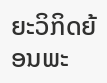ຍະວິກິດຍ້ອນພະ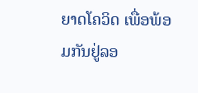ຍາດໂຄວິດ ເພື່ອພ້ອມກັນຢູ່ລອ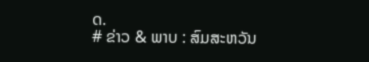ດ.
# ຂ່າວ & ພາບ : ສົມສະຫວັນ